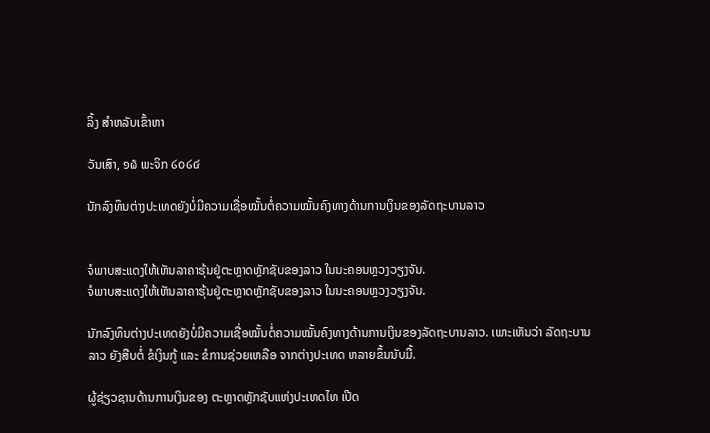ລິ້ງ ສຳຫລັບເຂົ້າຫາ

ວັນເສົາ, ໑໖ ພະຈິກ ໒໐໒໔

ນັກລົງທຶນຕ່າງປະເທດຍັງບໍ່ມີຄວາມເຊື່ອໝັ້ນຕໍ່ຄວາມໝັ້ນຄົງທາງດ້ານການເງິນຂອງລັດຖະບານລາວ


ຈໍພາບສະແດງໃຫ້ເຫັນລາຄາຮຸ້ນຢູ່ຕະຫຼາດຫຼັກຊັບຂອງລາວ ໃນນະຄອນຫຼວງວຽງຈັນ.
ຈໍພາບສະແດງໃຫ້ເຫັນລາຄາຮຸ້ນຢູ່ຕະຫຼາດຫຼັກຊັບຂອງລາວ ໃນນະຄອນຫຼວງວຽງຈັນ.

ນັກລົງທຶນຕ່າງປະເທດຍັງບໍ່ມີຄວາມເຊື່ອໝັ້ນຕໍ່ຄວາມໝັ້ນຄົງທາງດ້ານການເງິນຂອງລັດຖະບານລາວ. ເພາະເຫັນວ່າ ລັດຖະບານລາວ ຍັງສືບຕໍ່ ຂໍເງິນກູ້ ແລະ ຂໍການຊ່ວຍເຫລືອ ຈາກຕ່າງປະເທດ ຫລາຍຂຶ້ນນັບມື້.

ຜູ້ຊ່ຽວຊານດ້ານການເງິນຂອງ ຕະຫຼາດຫຼັກຊັບແຫ່ງປະເທດໄທ ເປີດ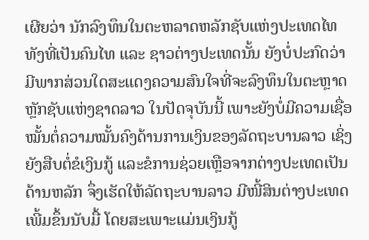ເຜີຍວ່າ ນັກລົງທຶນໃນຕະຫລາດຫລັກຊັບແຫ່ງປະເທດໄທ ທັງທີ່ເປັນຄົນໄທ ແລະ ຊາວຕ່າງປະເທດນັ້ນ ຍັງບໍ່ປະກົດວ່າ ມີພາກສ່ວນໃດສະແດງຄວາມສົນໃຈທີ່ຈະລົງທຶນໃນຕະຫຼາດຫຼັກຊັບແຫ່ງຊາດລາວ ໃນປັດຈຸບັນນີ້ ເພາະຍັງບໍ່ມີຄວາມເຊື່ອໝັ້ນຕໍ່ຄວາມໝັ້ນຄົງດ້ານການເງິນຂອງລັດຖະບານລາວ ເຊິ່ງຍັງສືບຕໍ່ຂໍເງິນກູ້ ແລະຂໍການຊ່ວຍເຫຼືອຈາກຕ່າງປະເທດເປັນດ້ານຫລັກ ຈຶ່ງເຮັດໃຫ້ລັດຖະບານລາວ ມີໜີ້ສິນຕ່າງປະເທດເພີ້ມຂຶ້ນນັບມື້ ໂດຍສະເພາະແມ່ນເງິນກູ້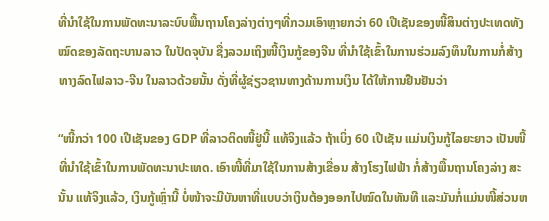ທີ່ນຳໃຊ້ໃນການພັດທະນາລະບົບພື້ນຖານໂຄງລ່າງຕ່າງໆທີ່ກວມເອົາຫຼາຍກວ່າ 60 ເປີເຊັນຂອງໜີ້ສິນຕ່າງປະເທດທັງໝົດຂອງລັດຖະບານລາວ ໃນປັດຈຸບັນ ຊື່ງລວມເຖິງໜີ້ເງິນກູ້ຂອງຈີນ ທີ່ນຳໃຊ້ເຂົ້າໃນການຮ່ວມລົງທຶນໃນການກໍ່ສ້າງທາງລົດໄຟລາວ-ຈີນ ໃນລາວດ້ວຍນັ້ນ ດັ່ງທີ່ຜູ້ຊ່ຽວຊານທາງດ້ານການເງິນ ໄດ້ໃຫ້ການຢືນຢັນວ່າ

“ໜີ້ກວ່າ 100 ເປີເຊັນຂອງ GDP ທີ່ລາວຕິດໜີ້ຢູ່ນີ້ ແທ້ຈິງແລ້ວ ຖ້າເບິ່ງ 60 ເປີເຊັນ ແມ່ນເງິນກູ້ໄລຍະຍາວ ເປັນໜີ້ທີ່ນຳໃຊ້ເຂົ້າໃນການພັດທະນາປະເທດ. ເອົາໜີ້ທີ່ມາໃຊ້ໃນການສ້າງເຂື່ອນ ສ້າງໂຮງໄຟຟ້າ ກໍ່ສ້າງພື້ນຖານໂຄງລ່າງ ສະນັ້ນ ແທ້ຈິງແລ້ວ, ເງິນກູ້ເຫຼົ່ານີ້ ບໍ່ໜ້າຈະມີບັນຫາທີ່ແບບວ່າເງິນຕ້ອງອອກໄປໝົດໃນທັນທີ ແລະມັນກໍ່ແມ່ນໜີ້ສ່ວນຫ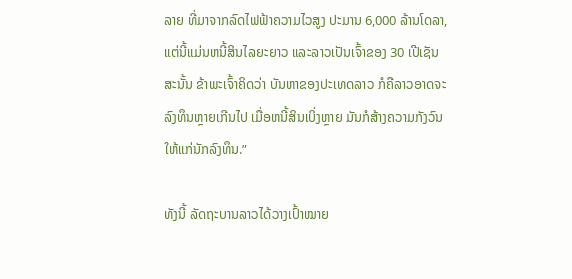ລາຍ ທີ່ມາຈາກລົດໄຟຟ້າຄວາມໄວສູງ ປະມານ 6,000 ລ້ານໂດລາ, ແຕ່ນີ້ແມ່ນຫນີ້ສິນໄລຍະຍາວ ແລະລາວເປັນເຈົ້າຂອງ 30 ເປີເຊັນ ສະນັ້ນ ຂ້າພະເຈົ້າຄິດວ່າ ບັນຫາຂອງປະເທດລາວ ກໍຄືລາວອາດຈະລົງທຶນຫຼາຍເກີນໄປ ເມື່ອຫນີ້ສິນເບິ່ງຫຼາຍ ມັນກໍສ້າງຄວາມກັງວົນໃຫ້ແກ່ນັກລົງທຶນ.”

ທັງນີ້ ລັດຖະບານລາວໄດ້ວາງເປົ້າໝາຍ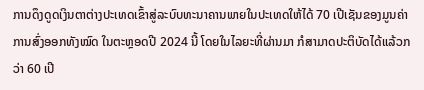ການດຶງດູດເງິນຕາຕ່າງປະເທດເຂົ້າສູ່ລະບົບທະນາຄານພາຍໃນປະເທດໃຫ້ໄດ້ 70 ເປີເຊັນຂອງມູນຄ່າການສົ່ງອອກທັງໝົດ ໃນຕະຫຼອດປີ 2024 ນີ້ ໂດຍໃນໄລຍະທີ່ຜ່ານມາ ກໍສາມາດປະຕິບັດໄດ້ແລ້ວກວ່າ 60 ເປີ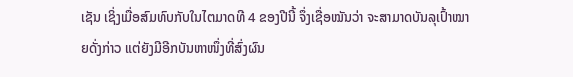ເຊັນ ເຊິ່ງເມື່ອສົມທົບກັບໃນໄຕມາດທີ 4 ຂອງປີນີ້ ຈຶ່ງເຊື່ອໝັນວ່າ ຈະສາມາດບັນລຸເປົ້າໝາຍດັ່ງກ່າວ ແຕ່ຍັງມີອີກບັນຫາໜຶ່ງທີ່ສົ່ງຜົນ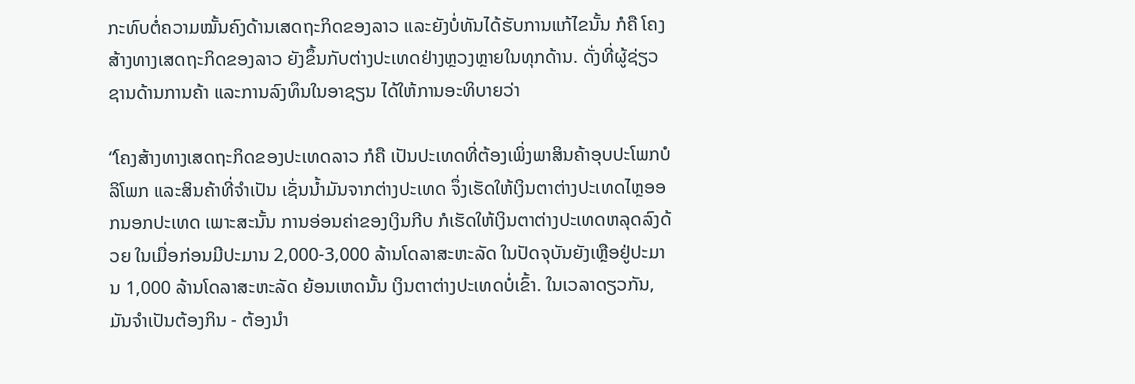ກະທົບຕໍ່ຄວາມໝັ້ນຄົງດ້ານເສດຖະກິດຂອງລາວ ແລະຍັງບໍ່ທັນໄດ້ຮັບການແກ້ໄຂນັ້ນ ກໍຄື ໂຄງສ້າງທາງເສດຖະກິດຂອງລາວ ຍັງຂຶ້ນກັບຕ່າງປະເທດຢ່າງຫຼວງຫຼາຍໃນທຸກດ້ານ. ດັ່ງທີ່ຜູ້ຊ່ຽວຊານດ້ານການຄ້າ ແລະການລົງທຶນໃນອາຊຽນ ໄດ້ໃຫ້ການອະທິບາຍວ່າ

“ໂຄງສ້າງທາງເສດຖະກິດຂອງປະເທດລາວ ກໍຄື ເປັນປະເທດທີ່ຕ້ອງເພິ່ງພາສິນຄ້າອຸບປະໂພກບໍລິໂພກ ແລະສິນຄ້າທີ່ຈຳເປັນ ເຊັ່ນນ້ຳມັນຈາກຕ່າງປະເທດ ຈຶ່ງເຮັດໃຫ້ເງິນຕາຕ່າງປະເທດໄຫຼອອກນອກປະເທດ ເພາະສະນັ້ນ ການອ່ອນຄ່າຂອງເງິນກີບ ກໍເຮັດໃຫ້ເງິນຕາຕ່າງປະເທດຫລຸດລົງດ້ວຍ ໃນເມື່ອກ່ອນມີປະມານ 2,000-3,000 ລ້ານໂດລາສະຫະລັດ ໃນປັດຈຸບັນຍັງເຫຼືອຢູ່ປະມານ 1,000 ລ້ານໂດລາສະຫະລັດ ຍ້ອນເຫດນັ້ນ ເງິນຕາຕ່າງປະເທດບໍ່ເຂົ້າ. ໃນເວລາດຽວກັນ, ມັນຈໍາເປັນຕ້ອງກິນ - ຕ້ອງນໍາ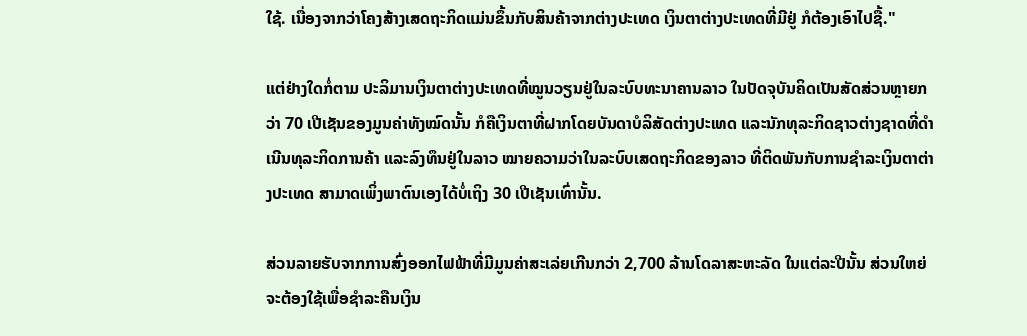ໃຊ້. ເນື່ອງຈາກວ່າໂຄງສ້າງເສດຖະກິດແມ່ນຂຶ້ນກັບສິນຄ້າຈາກຕ່າງປະເທດ ເງິນຕາຕ່າງປະເທດທີ່ມີຢູ່ ກໍຕ້ອງເອົາໄປຊື້."

ແຕ່ຢ່າງໃດກໍ່ຕາມ ປະລິມານເງິນຕາຕ່າງປະເທດທີ່ໝູນວຽນຢູ່ໃນລະບົບທະນາຄານລາວ ໃນປັດຈຸບັນຄິດເປັນສັດສ່ວນຫຼາຍກວ່າ 70 ເປີເຊັນຂອງມູນຄ່າທັງໝົດນັ້ນ ກໍຄືເງິນຕາທີ່ຝາກໂດຍບັນດາບໍລິສັດຕ່າງປະເທດ ແລະນັກທຸລະກິດຊາວຕ່າງຊາດທີ່ດຳເນີນທຸລະກິດການຄ້າ ແລະລົງທຶນຢູ່ໃນລາວ ໝາຍຄວາມວ່າໃນລະບົບເສດຖະກິດຂອງລາວ ທີ່ຕິດພັນກັບການຊໍາລະເງິນຕາຕ່າງປະເທດ ສາມາດເພິ່ງພາຕົນເອງໄດ້ບໍ່ເຖິງ 30 ເປີເຊັນເທົ່ານັ້ນ.

ສ່ວນລາຍຮັບຈາກການສົ່ງອອກໄຟຟ້າທີ່ມີມູນຄ່າສະເລ່ຍເກີນກວ່າ 2,700 ລ້ານໂດລາສະຫະລັດ ໃນແຕ່ລະປີນັ້ນ ສ່ວນໃຫຍ່ຈະຕ້ອງໃຊ້ເພື່ອຊຳລະຄືນເງິນ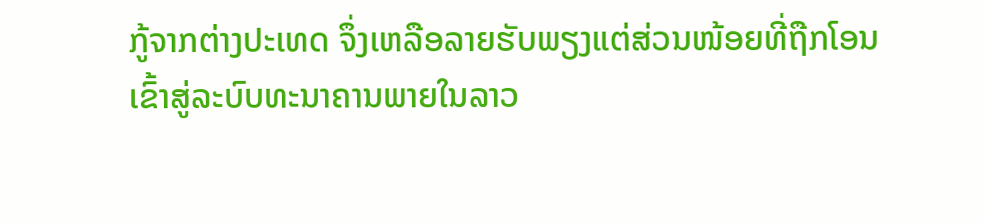ກູ້ຈາກຕ່າງປະເທດ ຈຶ່ງເຫລືອລາຍຮັບພຽງແຕ່ສ່ວນໜ້ອຍທີ່ຖືກໂອນເຂົ້າສູ່ລະບົບທະນາຄານພາຍໃນລາວ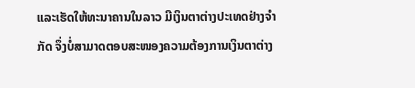ແລະເຮັດໃຫ້ທະນາຄານໃນລາວ ມີເງິນຕາຕ່າງປະເທດຢ່າງຈຳກັດ ຈຶ່ງບໍ່ສາມາດຕອບສະໜອງຄວາມຕ້ອງການເງິນຕາຕ່າງ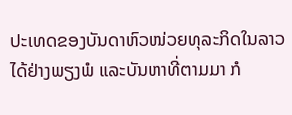ປະເທດຂອງບັນດາຫົວໜ່ວຍທຸລະກິດໃນລາວ ໄດ້ຢ່າງພຽງພໍ ແລະບັນຫາທີ່ຕາມມາ ກໍ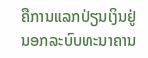ຄືການແລກປ່ຽນເງິນຢູ່ນອກລະບົບທະນາຄານ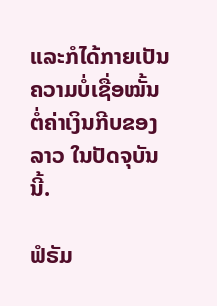ແລະກໍໄດ້ກາຍເປັນຄວາມບໍ່ເຊື່ອໝັ້ນຕໍ່ຄ່າເງິນກີບຂອງລາວ ໃນປັດຈຸບັນນີ້.

ຟໍຣັມ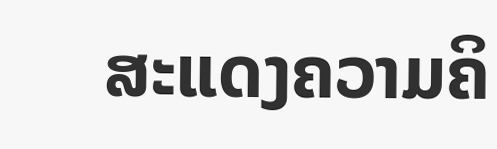ສະແດງຄວາມຄິ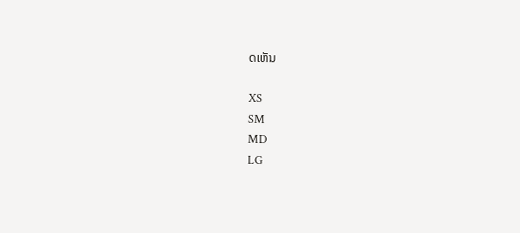ດເຫັນ

XS
SM
MD
LG